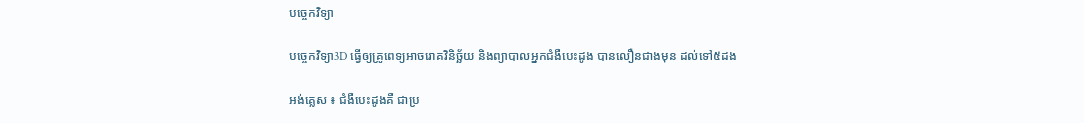បច្ចេកវិទ្យា

បច្ចេកវិទ្យា3D ធ្វើឲ្យគ្រូពេទ្យអាចរោគវិនិច្ឆ័យ និងព្យាបាលអ្នកជំងឺបេះដូង បានលឿនជាងមុន ដល់ទៅ៥ដង

អង់គ្លេស ៖ ជំងឺបេះដូងគឺ ជាប្រ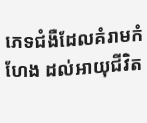ភេទជំងឺដែលគំរាមកំហែង ដល់អាយុជីវិត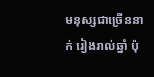មនុស្សជាច្រើននាក់ រៀងរាល់ឆ្នាំ ប៉ុ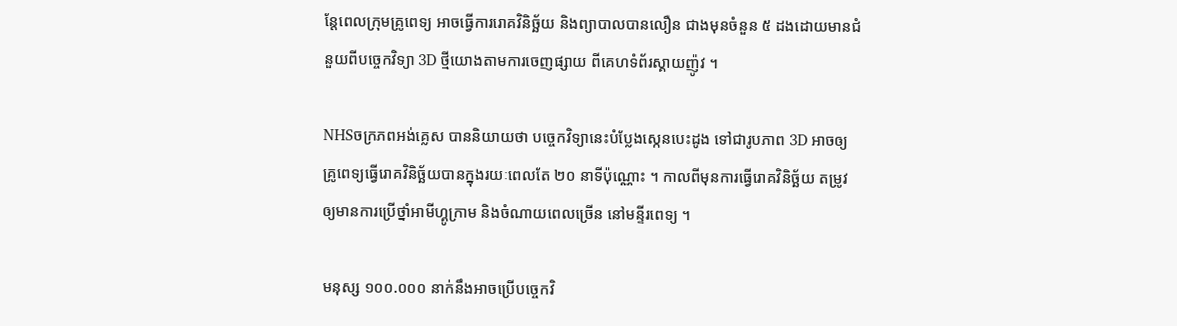ន្តែពេលក្រុមគ្រូពេទ្យ អាចធ្វើការរោគវិនិច្ឆ័យ និងព្យាបាលបានលឿន ជាងមុនចំនួន ៥ ដងដោយមានជំនួយពីបច្ចេកវិទ្យា 3D ថ្មីយោងតាមការចេញផ្សាយ ពីគេហទំព័រស្គាយញ៉ូវ ។

NHSចក្រភពអង់គ្លេស បាននិយាយថា បច្ចេកវិទ្យានេះបំប្លែងស្កេនបេះដូង ទៅជារូបភាព 3D អាចឲ្យគ្រូពេទ្យធ្វើរោគវិនិច្ឆ័យបានក្នុងរយៈពេលតែ ២០ នាទីប៉ុណ្ណោះ ។ កាលពីមុនការធ្វើរោគវិនិច្ឆ័យ តម្រូវឲ្យមានការប្រើថ្នាំអាមីហ្គូក្រាម និងចំណាយពេលច្រើន នៅមន្ទីរពេទ្យ ។

មនុស្ស ១០០.០០០ នាក់នឹងអាចប្រើបច្ចេកវិ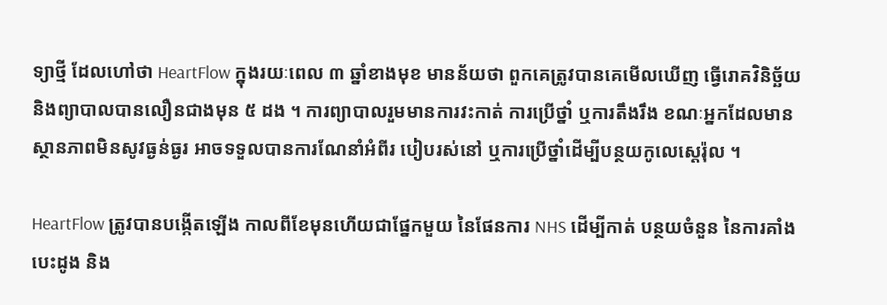ទ្យាថ្មី ដែលហៅថា HeartFlow ក្នុងរយៈពេល ៣ ឆ្នាំខាងមុខ មានន័យថា ពួកគេត្រូវបានគេមើលឃើញ ធ្វើរោគវិនិច្ឆ័យ និងព្យាបាលបានលឿនជាងមុន ៥ ដង ។ ការព្យាបាលរួមមានការវះកាត់ ការប្រើថ្នាំ ឬការតឹងរឹង ខណៈអ្នកដែលមានស្ថានភាពមិនសូវធ្ងន់ធ្ងរ អាចទទួលបានការណែនាំអំពីរ បៀបរស់នៅ ឬការប្រើថ្នាំដើម្បីបន្ថយកូលេស្តេរ៉ុល ។

HeartFlow ត្រូវបានបង្កើតឡើង កាលពីខែមុនហើយជាផ្នែកមួយ នៃផែនការ NHS ដើម្បីកាត់ បន្ថយចំនួន នៃការគាំងបេះដូង និង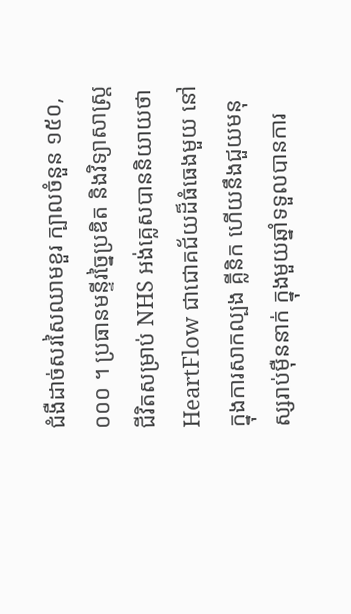ជំងឺដាច់សរសៃឈាមខួរ ក្បាលចំនួន ១៥០,០០០ ។ ប្រធានមន្ទីរច្នៃប្រឌិត និងវិទ្យាសាស្ត្រ ជីវិតសម្រាប់ NHS អង់គ្លេសបាននិយាយថា HeartFlow ជាជោគជ័យដ៏ធំធេងមួយ នៅក្នុងការសាកល្បង គ្លីនិក ហើយនឹងជួយមនុស្សរាប់ម៉ឺននាក់ ក្នុងមួយឆ្នាំទទួលបានការ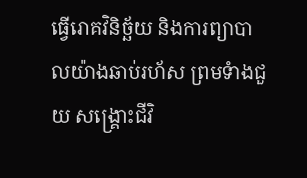ធ្វើរោគវិនិច្ឆ័យ និងការព្យាបាលយ៉ាងឆាប់រហ័ស ព្រមទំាងជួយ សង្គ្រោះជីវិ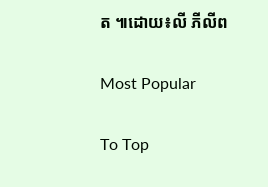ត ៕ដោយ៖លី ភីលីព

Most Popular

To Top